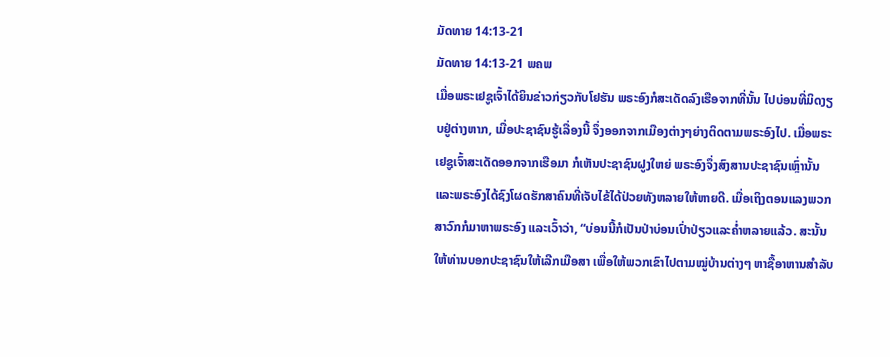ມັດທາຍ 14:13-21
ມັດທາຍ 14:13-21 ພຄພ
ເມື່ອພຣະເຢຊູເຈົ້າໄດ້ຍິນຂ່າວກ່ຽວກັບໂຢຮັນ ພຣະອົງກໍສະເດັດລົງເຮືອຈາກທີ່ນັ້ນ ໄປບ່ອນທີ່ມິດງຽບຢູ່ຕ່າງຫາກ, ເມື່ອປະຊາຊົນຮູ້ເລື່ອງນີ້ ຈຶ່ງອອກຈາກເມືອງຕ່າງໆຍ່າງຕິດຕາມພຣະອົງໄປ. ເມື່ອພຣະເຢຊູເຈົ້າສະເດັດອອກຈາກເຮືອມາ ກໍເຫັນປະຊາຊົນຝູງໃຫຍ່ ພຣະອົງຈຶ່ງສົງສານປະຊາຊົນເຫຼົ່ານັ້ນ ແລະພຣະອົງໄດ້ຊົງໂຜດຮັກສາຄົນທີ່ເຈັບໄຂ້ໄດ້ປ່ວຍທັງຫລາຍໃຫ້ຫາຍດີ. ເມື່ອເຖິງຕອນແລງພວກສາວົກກໍມາຫາພຣະອົງ ແລະເວົ້າວ່າ, “ບ່ອນນີ້ກໍເປັນປ່າບ່ອນເປົ່າປ່ຽວແລະຄໍ່າຫລາຍແລ້ວ. ສະນັ້ນ ໃຫ້ທ່ານບອກປະຊາຊົນໃຫ້ເລີກເມືອສາ ເພື່ອໃຫ້ພວກເຂົາໄປຕາມໝູ່ບ້ານຕ່າງໆ ຫາຊື້ອາຫານສຳລັບ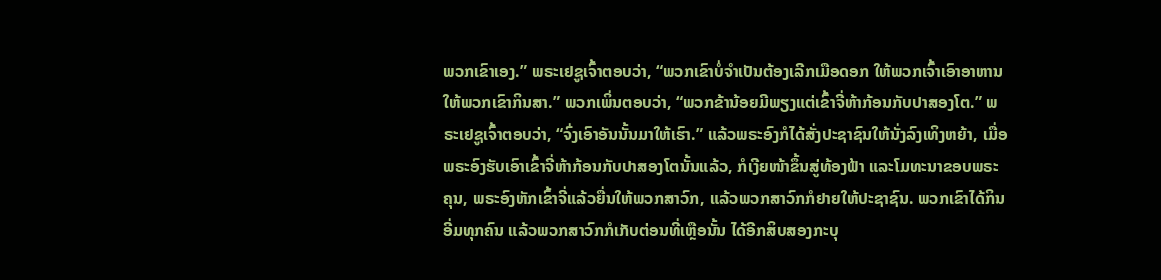ພວກເຂົາເອງ.” ພຣະເຢຊູເຈົ້າຕອບວ່າ, “ພວກເຂົາບໍ່ຈຳເປັນຕ້ອງເລີກເມືອດອກ ໃຫ້ພວກເຈົ້າເອົາອາຫານໃຫ້ພວກເຂົາກິນສາ.” ພວກເພິ່ນຕອບວ່າ, “ພວກຂ້ານ້ອຍມີພຽງແຕ່ເຂົ້າຈີ່ຫ້າກ້ອນກັບປາສອງໂຕ.” ພຣະເຢຊູເຈົ້າຕອບວ່າ, “ຈົ່ງເອົາອັນນັ້ນມາໃຫ້ເຮົາ.” ແລ້ວພຣະອົງກໍໄດ້ສັ່ງປະຊາຊົນໃຫ້ນັ່ງລົງເທິງຫຍ້າ, ເມື່ອພຣະອົງຮັບເອົາເຂົ້າຈີ່ຫ້າກ້ອນກັບປາສອງໂຕນັ້ນແລ້ວ, ກໍເງີຍໜ້າຂຶ້ນສູ່ທ້ອງຟ້າ ແລະໂມທະນາຂອບພຣະຄຸນ, ພຣະອົງຫັກເຂົ້າຈີ່ແລ້ວຍື່ນໃຫ້ພວກສາວົກ, ແລ້ວພວກສາວົກກໍຢາຍໃຫ້ປະຊາຊົນ. ພວກເຂົາໄດ້ກິນອີ່ມທຸກຄົນ ແລ້ວພວກສາວົກກໍເກັບຕ່ອນທີ່ເຫຼືອນັ້ນ ໄດ້ອີກສິບສອງກະບຸ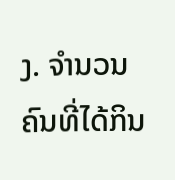ງ. ຈຳນວນຄົນທີ່ໄດ້ກິນ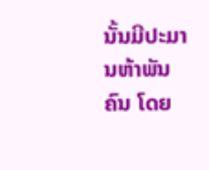ນັ້ນມີປະມານຫ້າພັນຄົນ ໂດຍ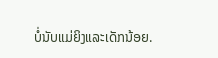ບໍ່ນັບແມ່ຍິງແລະເດັກນ້ອຍ.